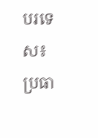បរទេស៖ ប្រធា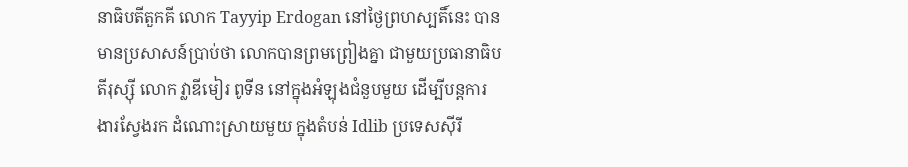នាធិបតីតួកគី លោក Tayyip Erdogan នៅថ្ងៃព្រហស្បតិ៍នេះ បានមានប្រសាសន៍ប្រាប់ថា លោកបានព្រមព្រៀងគ្នា ជាមួយប្រធានាធិបតីរុស្ស៊ី លោក វ្លាឌីមៀរ ពូទីន នៅក្នុងអំឡុងជំនួបមួយ ដើម្បីបន្តការងារស្វែងរក ដំណោះស្រាយមួយ ក្នុងតំបន់ Idlib ប្រទេសស៊ីរី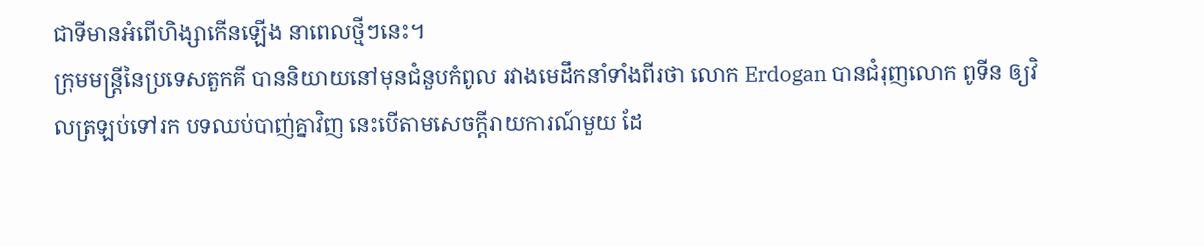ជាទីមានអំពើហិង្សាកើនឡើង នាពេលថ្មីៗនេះ។
ក្រុមមន្ត្រីនៃប្រទេសតួកគី បាននិយាយនៅមុនជំនួបកំពូល រវាងមេដឹកនាំទាំងពីរថា លោក Erdogan បានជំរុញលោក ពូទីន ឲ្យវិលត្រឡប់ទៅរក បទឈប់បាញ់គ្នាវិញ នេះបើតាមសេចក្តីរាយការណ៍មួយ ដែ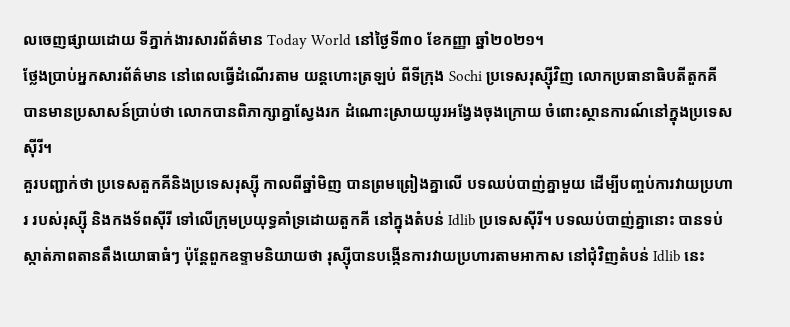លចេញផ្សាយដោយ ទីភ្នាក់ងារសារព័ត៌មាន Today World នៅថ្ងៃទី៣០ ខែកញ្ញា ឆ្នាំ២០២១។
ថ្លែងប្រាប់អ្នកសារព័ត៌មាន នៅពេលធ្វើដំណើរតាម យន្តហោះត្រឡប់ ពីទីក្រុង Sochi ប្រទេសរុស្ស៊ីវិញ លោកប្រធានាធិបតីតួកគី បានមានប្រសាសន៍ប្រាប់ថា លោកបានពិភាក្សាគ្នាស្វែងរក ដំណោះស្រាយយូរអង្វែងចុងក្រោយ ចំពោះស្ថានការណ៍នៅក្នុងប្រទេសស៊ីរី។
គួរបញ្ជាក់ថា ប្រទេសតួកគីនិងប្រទេសរុស្ស៊ី កាលពីឆ្នាំមិញ បានព្រមព្រៀងគ្នាលើ បទឈប់បាញ់គ្នាមួយ ដើម្បីបញ្ចប់ការវាយប្រហារ របស់រុស្ស៊ី និងកងទ័ពស៊ីរី ទៅលើក្រុមប្រយុទ្ធគាំទ្រដោយតួកគី នៅក្នុងតំបន់ Idlib ប្រទេសស៊ីរី។ បទឈប់បាញ់គ្នានោះ បានទប់ស្កាត់ភាពតានតឹងយោធាធំៗ ប៉ុន្តែពួកឧទ្ទាមនិយាយថា រុស្ស៊ីបានបង្កើនការវាយប្រហារតាមអាកាស នៅជុំវិញតំបន់ Idlib នេះ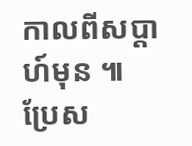កាលពីសប្ដាហ៍មុន ៕
ប្រែស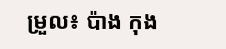ម្រួល៖ ប៉ាង កុង